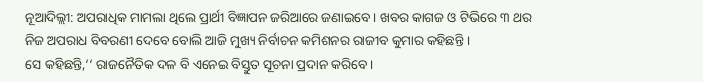ନୂଆଦିଲ୍ଲୀ: ଅପରାଧିକ ମାମଲା ଥିଲେ ପ୍ରାର୍ଥୀ ବିଜ୍ଞାପନ ଜରିଆରେ ଜଣାଇବେ । ଖବର କାଗଜ ଓ ଟିଭିରେ ୩ ଥର ନିଜ ଅପରାଧ ବିବରଣୀ ଦେବେ ବୋଲି ଆଜି ମୁଖ୍ୟ ନିର୍ବାଚନ କମିଶନର ରାଜୀବ କୁମାର କହିଛନ୍ତି ।
ସେ କହିଛନ୍ତି,‘‘ ରାଜନୈତିକ ଦଳ ବି ଏନେଇ ବିସ୍ତୁତ ସୂଚନା ପ୍ରଦାନ କରିବେ ।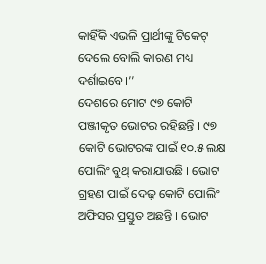କାହିଁକି ଏଭଳି ପ୍ରାର୍ଥୀଙ୍କୁ ଟିକେଟ୍ ଦେଲେ ବୋଲି କାରଣ ମଧ୍ୟ ଦର୍ଶାଇବେ।’’
ଦେଶରେ ମୋଟ ୯୭ କୋଟି ପଞ୍ଜୀକୃତ ଭୋଟର ରହିଛନ୍ତି । ୯୭ କୋଟି ଭୋଟରଙ୍କ ପାଇଁ ୧୦.୫ ଲକ୍ଷ ପୋଲିଂ ବୁଥ୍ କରାଯାଉଛି । ଭୋଟ ଗ୍ରହଣ ପାଇଁ ଦେଢ଼ କୋଟି ପୋଲିଂ ଅଫିସର ପ୍ରସ୍ତୁତ ଅଛନ୍ତି । ଭୋଟ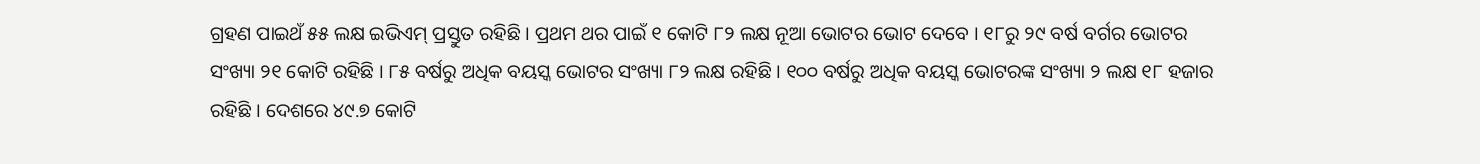ଗ୍ରହଣ ପାଇଥଁ ୫୫ ଲକ୍ଷ ଇଭିଏମ୍ ପ୍ରସ୍ତୁତ ରହିଛି । ପ୍ରଥମ ଥର ପାଇଁ ୧ କୋଟି ୮୨ ଲକ୍ଷ ନୂଆ ଭୋଟର ଭୋଟ ଦେବେ । ୧୮ରୁ ୨୯ ବର୍ଷ ବର୍ଗର ଭୋଟର ସଂଖ୍ୟା ୨୧ କୋଟି ରହିଛି । ୮୫ ବର୍ଷରୁ ଅଧିକ ବୟସ୍କ ଭୋଟର ସଂଖ୍ୟା ୮୨ ଲକ୍ଷ ରହିଛି । ୧୦୦ ବର୍ଷରୁ ଅଧିକ ବୟସ୍କ ଭୋଟରଙ୍କ ସଂଖ୍ୟା ୨ ଲକ୍ଷ ୧୮ ହଜାର ରହିଛି । ଦେଶରେ ୪୯.୭ କୋଟି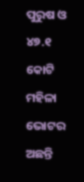ପୁରୁଷ ଓ ୪୭.୧ କୋଟି ମହିଳା ଭୋଟର ଅଛନ୍ତି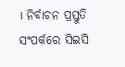। ନିର୍ବାଚନ ପ୍ରସ୍ତୁତି ସଂପର୍କରେ ସିଇସି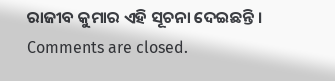ରାଜୀବ କୁମାର ଏହି ସୂଚନା ଦେଇଛନ୍ତି ।
Comments are closed.